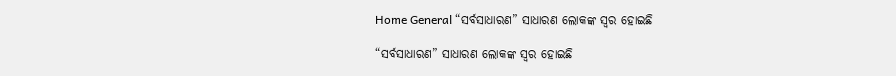Home General “ସର୍ବସାଧାରଣ” ସାଧାରଣ ଲୋକଙ୍କ ସ୍ୱର ହୋଇଛି

“ସର୍ବସାଧାରଣ” ସାଧାରଣ ଲୋକଙ୍କ ସ୍ୱର ହୋଇଛି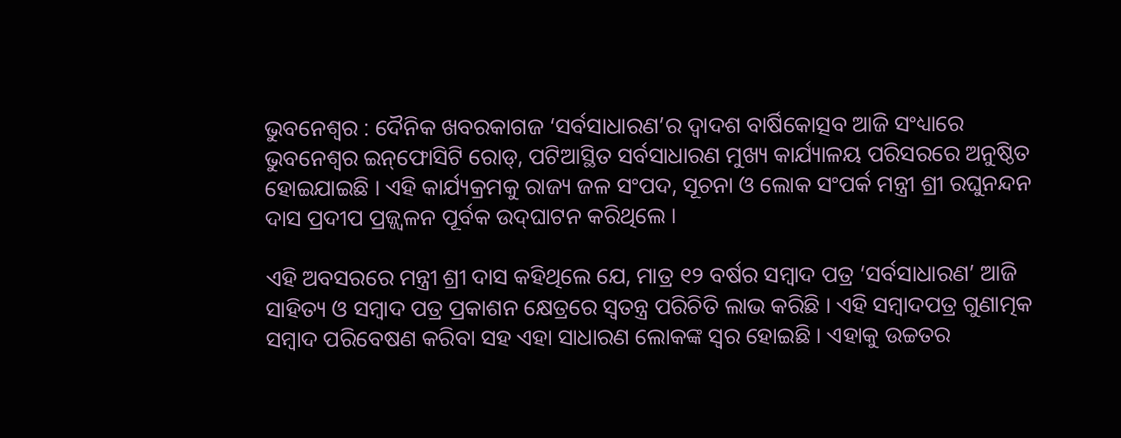ଭୁବନେଶ୍ୱର : ଦୈନିକ ଖବରକାଗଜ ‘ସର୍ବସାଧାରଣ’ର ଦ୍ୱାଦଶ ବାର୍ଷିକୋତ୍ସବ ଆଜି ସଂଧ୍ୟାରେ ଭୁବନେଶ୍ୱର ଇନ୍‌ଫୋସିଟି ରୋଡ୍‌, ପଟିଆସ୍ଥିତ ସର୍ବସାଧାରଣ ମୁଖ୍ୟ କାର୍ଯ୍ୟାଳୟ ପରିସରରେ ଅନୁଷ୍ଠିତ ହୋଇଯାଇଛି । ଏହି କାର୍ଯ୍ୟକ୍ରମକୁ ରାଜ୍ୟ ଜଳ ସଂପଦ, ସୂଚନା ଓ ଲୋକ ସଂପର୍କ ମନ୍ତ୍ରୀ ଶ୍ରୀ ରଘୁନନ୍ଦନ ଦାସ ପ୍ରଦୀପ ପ୍ରଜ୍ଜ୍ୱଳନ ପୂର୍ବକ ଉଦ୍‌ଘାଟନ କରିଥିଲେ ।

ଏହି ଅବସରରେ ମନ୍ତ୍ରୀ ଶ୍ରୀ ଦାସ କହିଥିଲେ ଯେ, ମାତ୍ର ୧୨ ବର୍ଷର ସମ୍ବାଦ ପତ୍ର ‘ସର୍ବସାଧାରଣ’ ଆଜି ସାହିତ୍ୟ ଓ ସମ୍ବାଦ ପତ୍ର ପ୍ରକାଶନ କ୍ଷେତ୍ରରେ ସ୍ୱତନ୍ତ୍ର ପରିଚିତି ଲାଭ କରିଛି । ଏହି ସମ୍ବାଦପତ୍ର ଗୁଣାତ୍ମକ ସମ୍ବାଦ ପରିବେଷଣ କରିବା ସହ ଏହା ସାଧାରଣ ଲୋକଙ୍କ ସ୍ୱର ହୋଇଛି । ଏହାକୁ ଉଚ୍ଚତର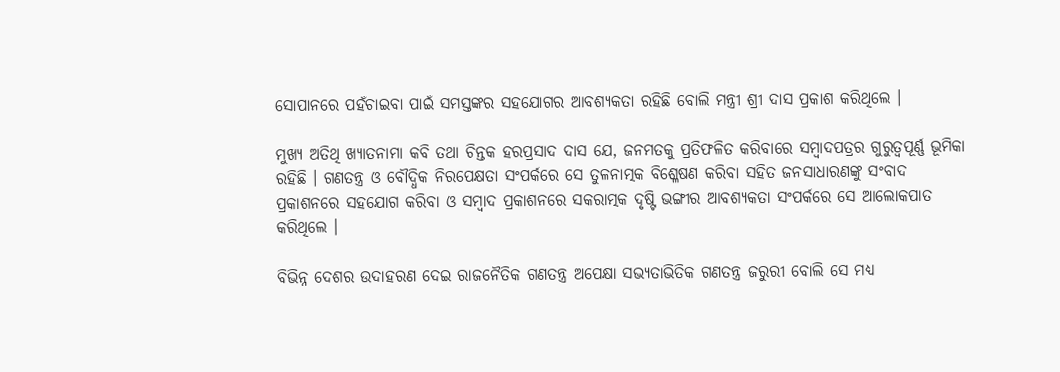ସୋପାନରେ ପହଁଚାଇବା ପାଇଁ ସମସ୍ତଙ୍କର ସହଯୋଗର ଆବଶ୍ୟକତା ରହିଛି ବୋଲି ମନ୍ତ୍ରୀ ଶ୍ରୀ ଦାସ ପ୍ରକାଶ କରିଥିଲେ ।

ମୁଖ୍ୟ ଅତିଥି ଖ୍ୟାତନାମା କବି ତଥା ଚିନ୍ତକ ହରପ୍ରସାଦ ଦାସ ଯେ, ଜନମତକୁ ପ୍ରତିଫଳିତ କରିବାରେ ସମ୍ବାଦପତ୍ରର ଗୁରୁତ୍ୱପୂର୍ଣ୍ଣ ଭୂମିକା ରହିଛି । ଗଣତନ୍ତ୍ର ଓ ବୌଦ୍ଧିକ ନିରପେକ୍ଷତା ସଂପର୍କରେ ସେ ତୁଳନାତ୍ମକ ବିଶ୍ଳେଷଣ କରିବା ସହିତ ଜନସାଧାରଣଙ୍କୁ ସଂବାଦ ପ୍ରକାଶନରେ ସହଯୋଗ କରିବା ଓ ସମ୍ବାଦ ପ୍ରକାଶନରେ ସକରାତ୍ମକ ଦୃଷ୍ଟି ଭଙ୍ଗୀର ଆବଶ୍ୟକତା ସଂପର୍କରେ ସେ ଆଲୋକପାତ କରିଥିଲେ ।

ବିଭିନ୍ନ ଦେଶର ଉଦାହରଣ ଦେଇ ରାଜନୈତିକ ଗଣତନ୍ତ୍ର ଅପେକ୍ଷା ସଭ୍ୟତାଭିତିକ ଗଣତନ୍ତ୍ର ଜରୁରୀ ବୋଲି ସେ ମଧ୍ୟ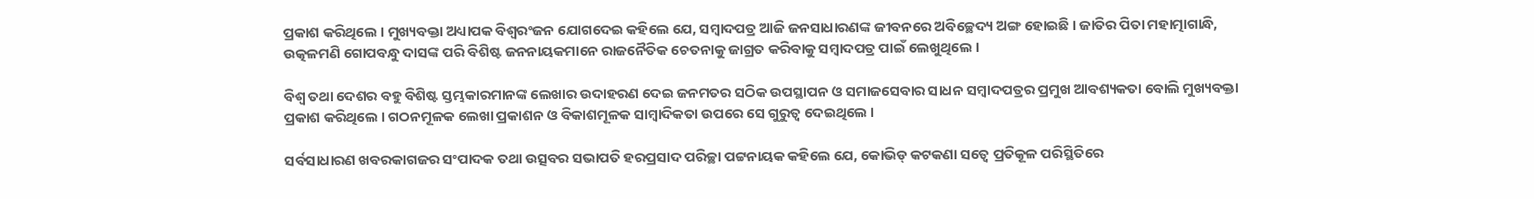ପ୍ରକାଶ କରିଥିଲେ । ମୁଖ୍ୟବକ୍ତା ଅଧ୍ୟାପକ ବିଶ୍ୱରଂଜନ ଯୋଗଦେଇ କହିଲେ ଯେ, ସମ୍ବାଦପତ୍ର ଆଜି ଜନସାଧାରଣଙ୍କ ଜୀବନରେ ଅବିଚ୍ଛେଦ୍ୟ ଅଙ୍ଗ ହୋଇଛି । ଜାତିର ପିତା ମହାତ୍ମାଗାନ୍ଧି, ଉତ୍କଳମଣି ଗୋପବନ୍ଧୁ ଦାସଙ୍କ ପରି ବିଶିଷ୍ଟ ଜନନାୟକମାନେ ରାଜନୈତିକ ଚେତନାକୁ ଜାଗ୍ରତ କରିବାକୁ ସମ୍ବାଦପତ୍ର ପାଇଁ ଲେଖୁଥିଲେ ।

ବିଶ୍ୱ ତଥା ଦେଶର ବହୁ ବିଶିଷ୍ଟ ସ୍ତମ୍ଭକାରମାନଙ୍କ ଲେଖାର ଉଦାହରଣ ଦେଇ ଜନମତର ସଠିକ ଉପସ୍ଥାପନ ଓ ସମାଜସେବାର ସାଧନ ସମ୍ବାଦପତ୍ରର ପ୍ରମୁଖ ଆବଶ୍ୟକତା ବୋଲି ମୁଖ୍ୟବକ୍ତା ପ୍ରକାଶ କରିଥିଲେ । ଗଠନମୂଳକ ଲେଖା ପ୍ରକାଶନ ଓ ବିକାଶମୂଳକ ସାମ୍ବାଦିକତା ଉପରେ ସେ ଗୁରୁତ୍ୱ ଦେଇଥିଲେ ।

ସର୍ବସାଧାରଣ ଖବରକାଗଜର ସଂପାଦକ ତଥା ଉତ୍ସବର ସଭାପତି ହରପ୍ରସାଦ ପରିଚ୍ଛା ପଟ୍ଟନାୟକ କହିଲେ ଯେ, କୋଭିଡ୍ କଟକଣା ସତ୍ୱେ ପ୍ରତିକୂଳ ପରିସ୍ଥିତିରେ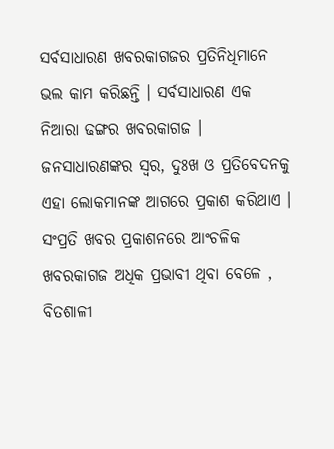ସର୍ବସାଧାରଣ ଖବରକାଗଜର ପ୍ରତିନିଧିମାନେ ଭଲ କାମ କରିଛନ୍ତି । ସର୍ବସାଧାରଣ ଏକ ନିଆରା ଢଙ୍ଗର ଖବରକାଗଜ । ଜନସାଧାରଣଙ୍କର ସ୍ୱର, ଦୁଃଖ ଓ ପ୍ରତିବେଦନକୁ ଏହା ଲୋକମାନଙ୍କ ଆଗରେ ପ୍ରକାଶ କରିଥାଏ । ସଂପ୍ରତି ଖବର ପ୍ରକାଶନରେ ଆଂଚଳିକ ଖବରକାଗଜ ଅଧିକ ପ୍ରଭାବୀ ଥିବା ବେଳେ , ବିତଶାଳୀ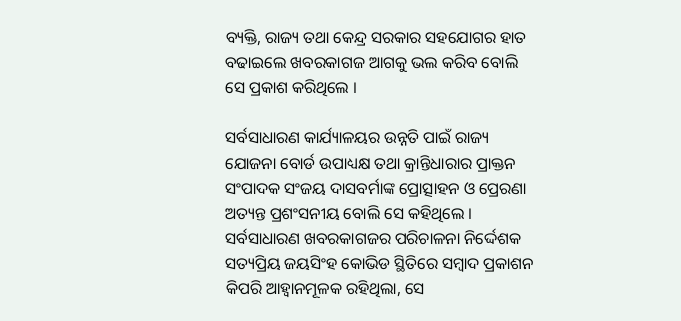ବ୍ୟକ୍ତି, ରାଜ୍ୟ ତଥା କେନ୍ଦ୍ର ସରକାର ସହଯୋଗର ହାତ ବଢାଇଲେ ଖବରକାଗଜ ଆଗକୁ ଭଲ କରିବ ବୋଲି ସେ ପ୍ରକାଶ କରିଥିଲେ ।

ସର୍ବସାଧାରଣ କାର୍ଯ୍ୟାଳୟର ଉନ୍ନତି ପାଇଁ ରାଜ୍ୟ ଯୋଜନା ବୋର୍ଡ ଉପାଧ୍ୟକ୍ଷ ତଥା କ୍ରାନ୍ତିଧାରାର ପ୍ରାକ୍ତନ ସଂପାଦକ ସଂଜୟ ଦାସବର୍ମାଙ୍କ ପ୍ରୋତ୍ସାହନ ଓ ପ୍ରେରଣା ଅତ୍ୟନ୍ତ ପ୍ରଶଂସନୀୟ ବୋଲି ସେ କହିଥିଲେ । ସର୍ବସାଧାରଣ ଖବରକାଗଜର ପରିଚାଳନା ନିର୍ଦ୍ଦେଶକ ସତ୍ୟପ୍ରିୟ ଜୟସିଂହ କୋଭିଡ ସ୍ଥିତିରେ ସମ୍ବାଦ ପ୍ରକାଶନ କିପରି ଆହ୍ୱାନମୂଳକ ରହିଥିଲା, ସେ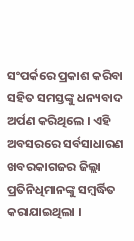ସଂପର୍କରେ ପ୍ରକାଶ କରିବା ସହିତ ସମସ୍ତଙ୍କୁ ଧନ୍ୟବାଦ ଅର୍ପଣ କରିଥିଲେ । ଏହି ଅବସରରେ ସର୍ବସାଧାରଣ ଖବରକାଗଜର ଜିଲ୍ଲା ପ୍ରତିନିଧିମାନଙ୍କୁ ସମ୍ବର୍ଦ୍ଧିତ କରାଯାଇଥିଲା ।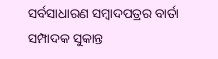ସର୍ବସାଧାରଣ ସମ୍ବାଦପତ୍ରର ବାର୍ତା ସମ୍ପାଦକ ସୁକାନ୍ତ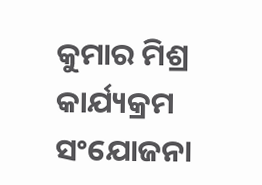କୁମାର ମିଶ୍ର କାର୍ଯ୍ୟକ୍ରମ ସଂଯୋଜନା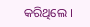କରିଥିଲେ ।